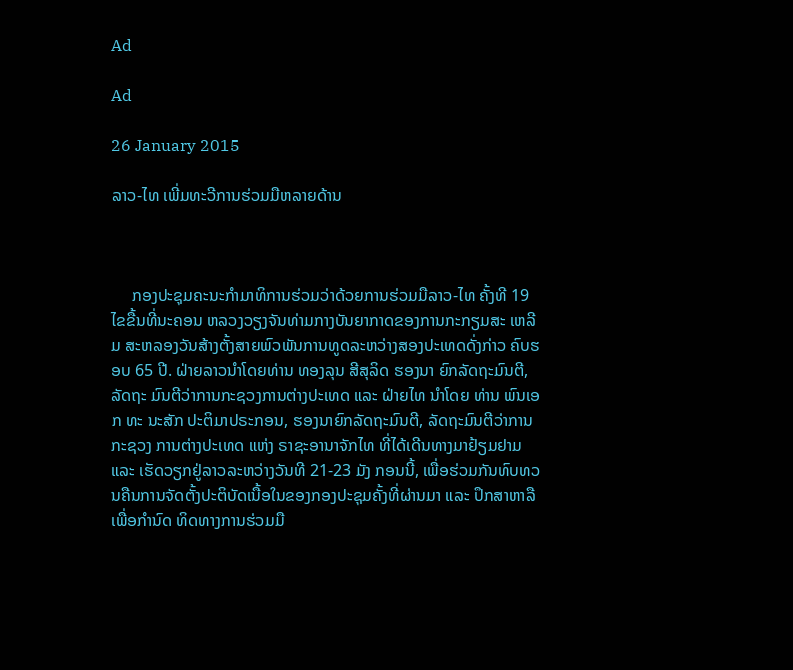Ad

Ad

26 January 2015

ລາວ-ໄທ ເພີ່ມທະວີການຮ່ວມມືຫລາຍດ້ານ



     ກອງປະຊຸມຄະນະກຳມາທິການຮ່ວມວ່າດ້ວຍການຮ່ວມມືລາວ-ໄທ ຄັ້ງທີ 19 ໄຂຂື້ນທີ່ນະຄອນ ຫລວງວຽງຈັນທ່າມກາງບັນຍາກາດຂອງການກະກຽມສະ ເຫລີມ ສະຫລອງວັນສ້າງຕັ້ງສາຍພົວພັນການທູດລະຫວ່າງສອງປະເທດດັ່ງກ່າວ ຄົບຮອບ 65 ປີ. ຝ່າຍລາວນຳໂດຍທ່ານ ທອງລຸນ ສີສຸລິດ ຮອງນາ ຍົກລັດຖະມົນຕີ, ລັດຖະ ມົນຕີວ່າການກະຊວງການຕ່າງປະເທດ ແລະ ຝ່າຍໄທ ນຳໂດຍ ທ່ານ ພົນເອກ ທະ ນະສັກ ປະຕິມາປຣະກອນ, ຮອງນາຍົກລັດຖະມົນຕີ, ລັດຖະມົນຕີວ່າການກະຊວງ ການຕ່າງປະເທດ ແຫ່ງ ຣາຊະອານາຈັກໄທ ທີ່ໄດ້ເດີນທາງມາຢ້ຽມຢາມ ແລະ ເຮັດວຽກຢູ່ລາວລະຫວ່າງວັນທີ 21-23 ມັງ ກອນນີ້, ເພື່ອຮ່ວມກັນທົບທວນຄືນການຈັດຕັ້ງປະຕິບັດເນື້ອໃນຂອງກອງປະຊຸມຄັ້ງທີ່ຜ່ານມາ ແລະ ປຶກສາຫາລືເພື່ອກຳນົດ ທິດທາງການຮ່ວມມື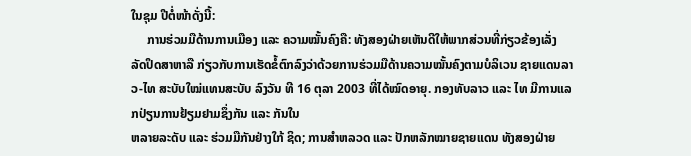ໃນຊຸມ ປີຕໍ່ໜ້າດັ່ງນີ້:
     ການຮ່ວມມືດ້ານການເມືອງ ແລະ ຄວາມໝັ້ນຄົງຄື: ທັງສອງຝ່າຍເຫັນດີໃຫ້ພາກສ່ວນທີ່ກ່ຽວຂ້ອງເລັ່ງ ລັດປຶດສາຫາລື ກ່ຽວກັບການເຮັດຂໍ້ຕົກລົງວ່າດ້ວຍການຮ່ວມມືດ້ານຄວາມໝັ້ນຄົງຕາມບໍລິເວນ ຊາຍແດນລາວ-ໄທ ສະບັບໃໝ່ແທນສະບັບ ລົງວັນ ທີ 16 ຕຸລາ 2003 ທີ່ໄດ້ໝົດອາຍຸ. ກອງທັບລາວ ແລະ ໄທ ມີການແລກປ່ຽນການຢ້ຽມຢາມຊຶ່ງກັນ ແລະ ກັນໃນ
ຫລາຍລະດັບ ແລະ ຮ່ວມມືກັນຢ່າງໃກ້ ຊິດ; ການສຳຫລວດ ແລະ ປັກຫລັກໝາຍຊາຍແດນ ທັງສອງຝ່າຍ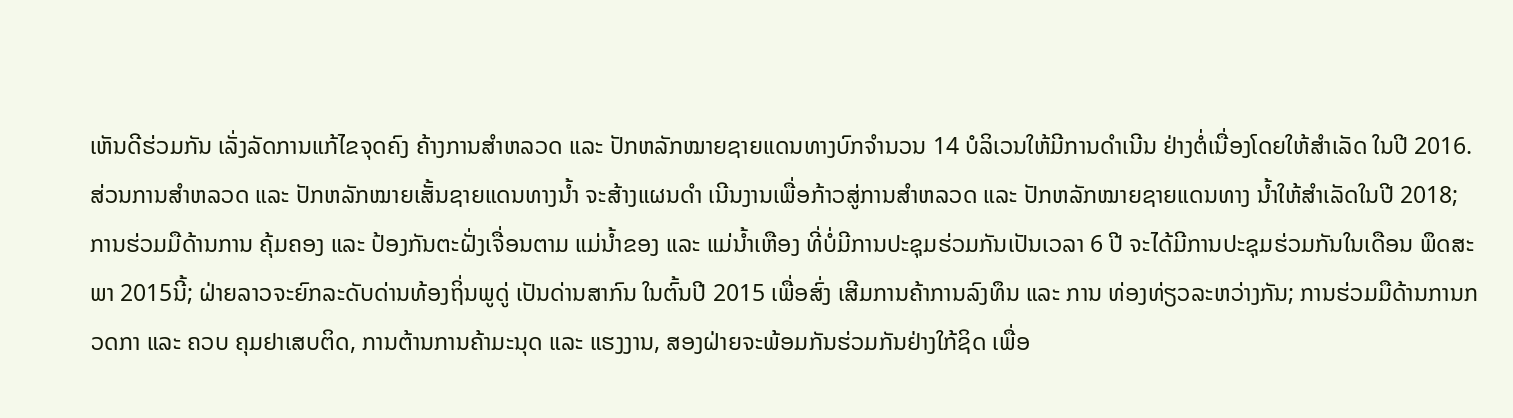ເຫັນດີຮ່ວມກັນ ເລັ່ງລັດການແກ້ໄຂຈຸດຄົງ ຄ້າງການສຳຫລວດ ແລະ ປັກຫລັກໝາຍຊາຍແດນທາງບົກຈຳນວນ 14 ບໍລິເວນໃຫ້ມີການດຳເນີນ ຢ່າງຕໍ່ເນື່ອງໂດຍໃຫ້ສຳເລັດ ໃນປີ 2016. ສ່ວນການສຳຫລວດ ແລະ ປັກຫລັກໝາຍເສັ້ນຊາຍແດນທາງນ້ຳ ຈະສ້າງແຜນດຳ ເນີນງານເພື່ອກ້າວສູ່ການສຳຫລວດ ແລະ ປັກຫລັກໝາຍຊາຍແດນທາງ ນ້ຳໃຫ້ສຳເລັດໃນປີ 2018; ການຮ່ວມມືດ້ານການ ຄຸ້ມຄອງ ແລະ ປ້ອງກັນຕະຝັ່ງເຈື່ອນຕາມ ແມ່ນ້ຳຂອງ ແລະ ແມ່ນ້ຳເຫືອງ ທີ່ບໍ່ມີການປະຊຸມຮ່ວມກັນເປັນເວລາ 6 ປີ ຈະໄດ້ມີການປະຊຸມຮ່ວມກັນໃນເດືອນ ພຶດສະພາ 2015ນີ້; ຝ່າຍລາວຈະຍົກລະດັບດ່ານທ້ອງຖິ່ນພູດູ່ ເປັນດ່ານສາກົນ ໃນຕົ້ນປີ 2015 ເພື່ອສົ່ງ ເສີມການຄ້າການລົງທຶນ ແລະ ການ ທ່ອງທ່ຽວລະຫວ່າງກັນ; ການຮ່ວມມືດ້ານການກວດກາ ແລະ ຄວບ ຄຸມຢາເສບຕິດ, ການຕ້ານການຄ້າມະນຸດ ແລະ ແຮງງານ, ສອງຝ່າຍຈະພ້ອມກັນຮ່ວມກັນຢ່າງໃກ້ຊິດ ເພື່ອ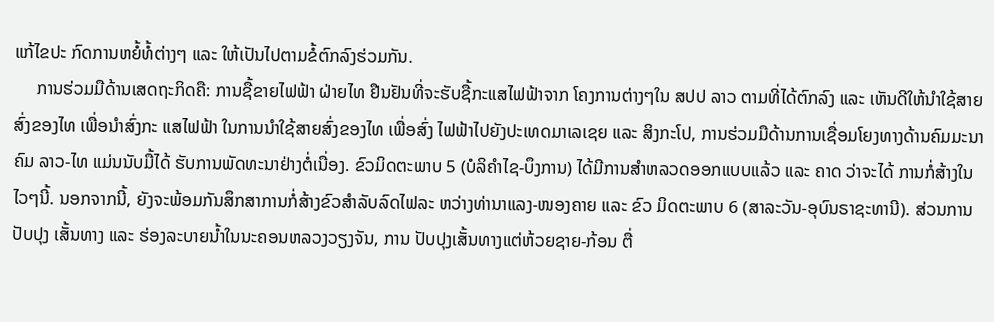ແກ້ໄຂປະ ກົດການຫຍໍ້ທໍ້ຕ່າງໆ ແລະ ໃຫ້ເປັນໄປຕາມຂໍ້ຕົກລົງຮ່ວມກັນ.
     ການຮ່ວມມືດ້ານເສດຖະກິດຄື: ການຊື້ຂາຍໄຟຟ້າ ຝ່າຍໄທ ຢືນຢັນທີ່ຈະຮັບຊື້ກະແສໄຟຟ້າຈາກ ໂຄງການຕ່າງໆໃນ ສປປ ລາວ ຕາມທີ່ໄດ້ຕົກລົງ ແລະ ເຫັນດີໃຫ້ນຳໃຊ້ສາຍສົ່ງຂອງໄທ ເພື່ອນຳສົ່ງກະ ແສໄຟຟ້າ ໃນການນຳໃຊ້ສາຍສົ່ງຂອງໄທ ເພື່ອສົ່ງ ໄຟຟ້າໄປຍັງປະເທດມາເລເຊຍ ແລະ ສິງກະໂປ, ການຮ່ວມມືດ້ານການເຊື່ອມໂຍງທາງດ້ານຄົມມະນາຄົມ ລາວ-ໄທ ແມ່ນນັບມື້ໄດ້ ຮັບການພັດທະນາຢ່າງຕໍ່ເນື່ອງ. ຂົວມິດຕະພາບ 5 (ບໍລິຄຳໄຊ-ບຶງການ) ໄດ້ມີການສຳຫລວດອອກແບບແລ້ວ ແລະ ຄາດ ວ່າຈະໄດ້ ການກໍ່ສ້າງໃນໄວໆນີ້. ນອກຈາກນີ້, ຍັງຈະພ້ອມກັນສຶກສາການກໍ່ສ້າງຂົວສຳລັບລົດໄຟລະ ຫວ່າງທ່ານາແລງ-ໜອງຄາຍ ແລະ ຂົວ ມິດຕະພາບ 6 (ສາລະວັນ-ອຸບົນຣາຊະທານີ). ສ່ວນການປັບປຸງ ເສັ້ນທາງ ແລະ ຮ່ອງລະບາຍນ້ຳໃນນະຄອນຫລວງວຽງຈັນ, ການ ປັບປຸງເສັ້ນທາງແຕ່ຫ້ວຍຊາຍ-ກ້ອນ ຕື່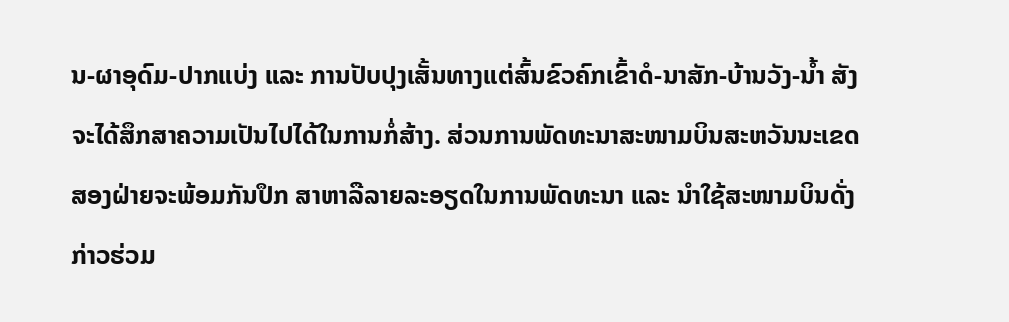ນ-ຜາອຸດົມ-ປາກແບ່ງ ແລະ ການປັບປຸງເສັ້ນທາງແຕ່ສົ້ນຂົວຄົກເຂົ້າດໍ-ນາສັກ-ບ້ານວັງ-ນ້ຳ ສັງຈະໄດ້ສຶກສາຄວາມເປັນໄປໄດ້ໃນການກໍ່ສ້າງ. ສ່ວນການພັດທະນາສະໜາມບິນສະຫວັນນະເຂດ ສອງຝ່າຍຈະພ້ອມກັນປຶກ ສາຫາລືລາຍລະອຽດໃນການພັດທະນາ ແລະ ນຳໃຊ້ສະໜາມບິນດັ່ງກ່າວຮ່ວມ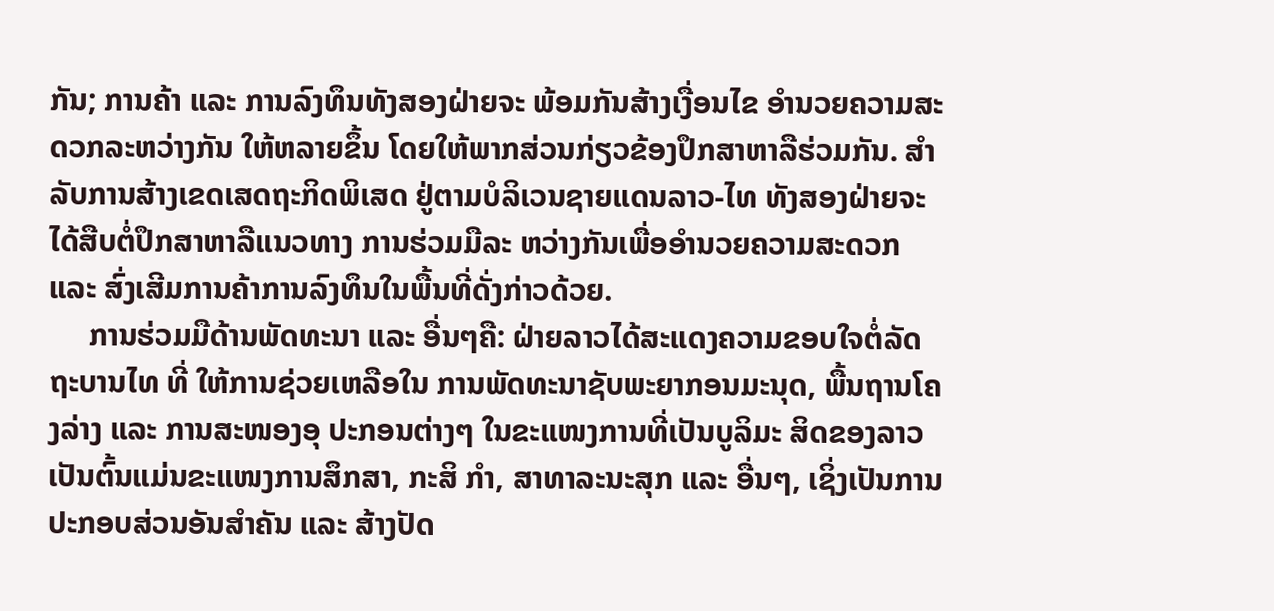ກັນ; ການຄ້າ ແລະ ການລົງທຶນທັງສອງຝ່າຍຈະ ພ້ອມກັນສ້າງເງື່ອນໄຂ ອຳນວຍຄວາມສະດວກລະຫວ່າງກັນ ໃຫ້ຫລາຍຂຶ້ນ ໂດຍໃຫ້ພາກສ່ວນກ່ຽວຂ້ອງປຶກສາຫາລືຮ່ວມກັນ. ສຳລັບການສ້າງເຂດເສດຖະກິດພິເສດ ຢູ່ຕາມບໍລິເວນຊາຍແດນລາວ-ໄທ ທັງສອງຝ່າຍຈະໄດ້ສືບຕໍ່ປຶກສາຫາລືແນວທາງ ການຮ່ວມມືລະ ຫວ່າງກັນເພື່ອອຳນວຍຄວາມສະດວກ ແລະ ສົ່ງເສີມການຄ້າການລົງທຶນໃນພື້ນທີ່ດັ່ງກ່າວດ້ວຍ.
     ການຮ່ວມມືດ້ານພັດທະນາ ແລະ ອື່ນໆຄື: ຝ່າຍລາວໄດ້ສະແດງຄວາມຂອບໃຈຕໍ່ລັດຖະບານໄທ ທີ່ ໃຫ້ການຊ່ວຍເຫລືອໃນ ການພັດທະນາຊັບພະຍາກອນມະນຸດ, ພື້ນຖານໂຄງລ່າງ ແລະ ການສະໜອງອຸ ປະກອນຕ່າງໆ ໃນຂະແໜງການທີ່ເປັນບູລິມະ ສິດຂອງລາວ ເປັນຕົ້ນແມ່ນຂະແໜງການສຶກສາ, ກະສິ ກຳ, ສາທາລະນະສຸກ ແລະ ອື່ນໆ, ເຊິ່ງເປັນການປະກອບສ່ວນອັນສຳຄັນ ແລະ ສ້າງປັດ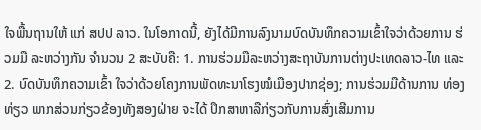ໃຈພື້ນຖານໃຫ້ ແກ່ ສປປ ລາວ. ໃນໂອກາດນີ້, ຍັງໄດ້ມີການລົງນາມບົດບັນທຶກຄວາມເຂົ້າໃຈວ່າດ້ວຍການ ຮ່ວມມື ລະຫວ່າງກັນ ຈຳນວນ 2 ສະບັບຄື: 1. ການຮ່ວມມືລະຫວ່າງສະຖາບັນການຕ່າງປະເທດລາວ-ໄທ ແລະ 2. ບົດບັນທຶກຄວາມເຂົ້າ ໃຈວ່າດ້ວຍໂຄງການພັດທະນາໂຮງໝໍເມືອງປາກຊ່ອງ; ການຮ່ວມມືດ້ານການ ທ່ອງທ່ຽວ ພາກສ່ວນກ່ຽວຂ້ອງທັງສອງຝ່າຍ ຈະໄດ້ ປຶກສາຫາລືກ່ຽວກັບການສົ່ງເສີມການ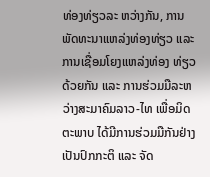ທ່ອງທ່ຽວລະ ຫວ່າງກັນ, ການພັດທະນາແຫລ່ງທ່ອງທ່ຽວ ແລະ ການເຊື່ອມໂຍງແຫລ່ງທ່ອງ ທ່ຽວດ້ວຍກັນ ແລະ ການຮ່ວມມືລະຫວ່າງສະມາຄົມລາວ-ໄທ ເພື່ອມິດຕະພາບ ໄດ້ມີການຮ່ວມມືກັນຢ່າງເປັນປົກກະຕິ ແລະ ຈັດ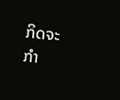ກິດຈະກຳ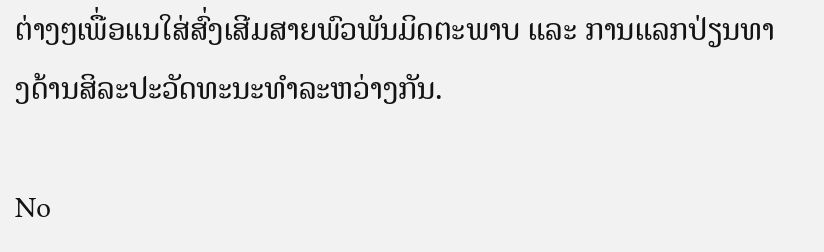ຕ່າງໆເພື່ອແນໃສ່ສົ່ງເສີມສາຍພົວພັນມິດຕະພາບ ແລະ ການແລກປ່ຽນທາງດ້ານສິລະປະວັດທະນະທຳລະຫວ່າງກັນ.

No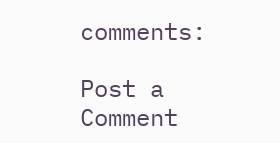comments:

Post a Comment